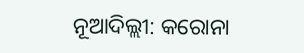ନୂଆଦିଲ୍ଲୀ: କରୋନା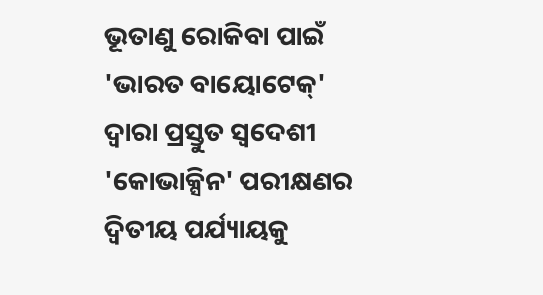ଭୂତାଣୁ ରୋକିବା ପାଇଁ 'ଭାରତ ବାୟୋଟେକ୍' ଦ୍ୱାରା ପ୍ରସ୍ତୁତ ସ୍ୱଦେଶୀ 'କୋଭାକ୍ସିନ' ପରୀକ୍ଷଣର ଦ୍ୱିତୀୟ ପର୍ଯ୍ୟାୟକୁ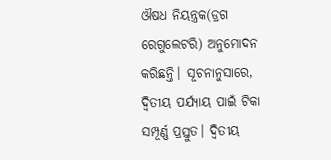ଔଷଧ ନିୟନ୍ତ୍ରକ(ଡ୍ରଗ ରେଗୁଲେଟରି) ଅନୁମୋଦନ କରିଛନ୍ତି। ସୂଚନାନୁସାରେ, ଦ୍ୱିତୀୟ ପର୍ଯ୍ୟାୟ ପାଇଁ ଟିକା ସମ୍ପୂର୍ଣ୍ଣ ପ୍ରସ୍ତୁତ। ଦ୍ୱିତୀୟ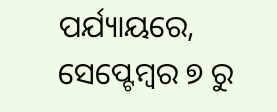ପର୍ଯ୍ୟାୟରେ, ସେପ୍ଟେମ୍ବର ୭ ରୁ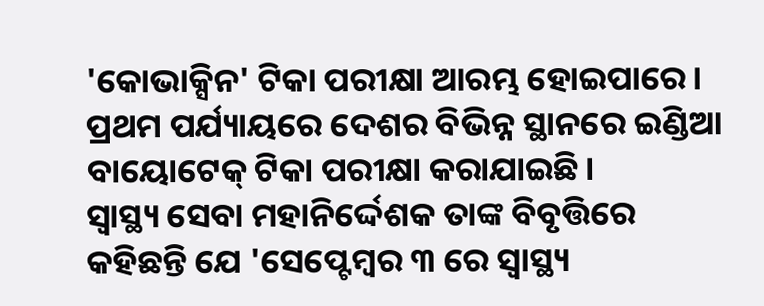'କୋଭାକ୍ସିନ' ଟିକା ପରୀକ୍ଷା ଆରମ୍ଭ ହୋଇପାରେ। ପ୍ରଥମ ପର୍ଯ୍ୟାୟରେ ଦେଶର ବିଭିନ୍ନ ସ୍ଥାନରେ ଇଣ୍ଡିଆ ବାୟୋଟେକ୍ ଟିକା ପରୀକ୍ଷା କରାଯାଇଛି।
ସ୍ୱାସ୍ଥ୍ୟ ସେବା ମହାନିର୍ଦ୍ଦେଶକ ତାଙ୍କ ବିବୃତ୍ତିରେ କହିଛନ୍ତି ଯେ 'ସେପ୍ଟେମ୍ବର ୩ ରେ ସ୍ୱାସ୍ଥ୍ୟ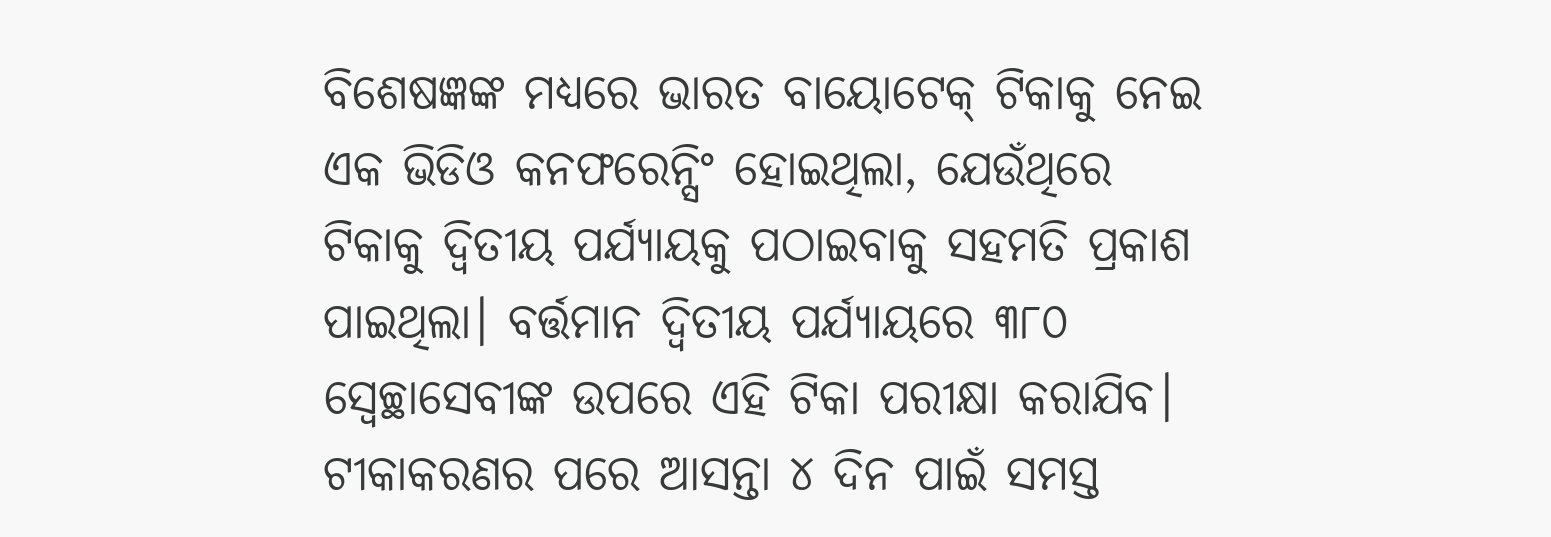ବିଶେଷଜ୍ଞଙ୍କ ମଧ୍ୟରେ ଭାରତ ବାୟୋଟେକ୍ ଟିକାକୁ ନେଇ ଏକ ଭିଡିଓ କନଫରେନ୍ସିଂ ହୋଇଥିଲା, ଯେଉଁଥିରେ ଟିକାକୁ ଦ୍ୱିତୀୟ ପର୍ଯ୍ୟାୟକୁ ପଠାଇବାକୁ ସହମତି ପ୍ରକାଶ ପାଇଥିଲା। ବର୍ତ୍ତମାନ ଦ୍ୱିତୀୟ ପର୍ଯ୍ୟାୟରେ ୩୮୦ ସ୍ବେଚ୍ଛାସେବୀଙ୍କ ଉପରେ ଏହି ଟିକା ପରୀକ୍ଷା କରାଯିବ।
ଟୀକାକରଣର ପରେ ଆସନ୍ତା ୪ ଦିନ ପାଇଁ ସମସ୍ତ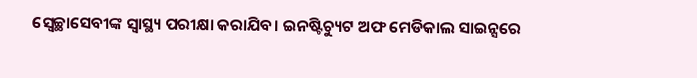ସ୍ବେଚ୍ଛାସେବୀଙ୍କ ସ୍ୱାସ୍ଥ୍ୟ ପରୀକ୍ଷା କରାଯିବ। ଇନଷ୍ଟିଚ୍ୟୁଟ ଅଫ ମେଡିକାଲ ସାଇନ୍ସରେ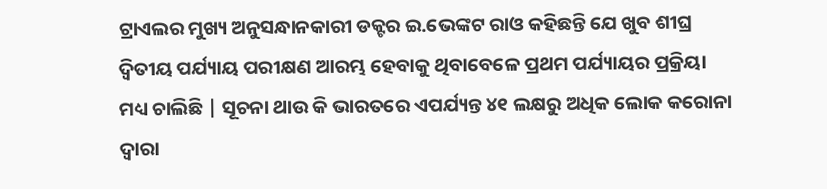ଟ୍ରାଏଲର ମୁଖ୍ୟ ଅନୁସନ୍ଧାନକାରୀ ଡକ୍ଟର ଇ.ଭେଙ୍କଟ ରାଓ କହିଛନ୍ତି ଯେ ଖୁବ ଶୀଘ୍ର ଦ୍ଵିତୀୟ ପର୍ଯ୍ୟାୟ ପରୀକ୍ଷଣ ଆରମ୍ଭ ହେବାକୁ ଥିବାବେଳେ ପ୍ରଥମ ପର୍ଯ୍ୟାୟର ପ୍ରକ୍ରିୟା ମଧ୍ୟ ଚାଲିଛି | ସୂଚନା ଥାଉ କି ଭାରତରେ ଏପର୍ଯ୍ୟନ୍ତ ୪୧ ଲକ୍ଷରୁ ଅଧିକ ଲୋକ କରୋନା ଦ୍ୱାରା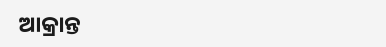ଆକ୍ରାନ୍ତ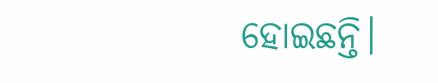ହୋଇଛନ୍ତି।